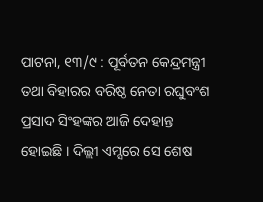ପାଟନା, ୧୩/୯ : ପୂର୍ବତନ କେନ୍ଦ୍ରମନ୍ତ୍ରୀ ତଥା ବିହାରର ବରିଷ୍ଠ ନେତା ରଘୁବଂଶ ପ୍ରସାଦ ସିଂହଙ୍କର ଆଜି ଦେହାନ୍ତ ହୋଇଛି । ଦିଲ୍ଲୀ ଏମ୍ସରେ ସେ ଶେଷ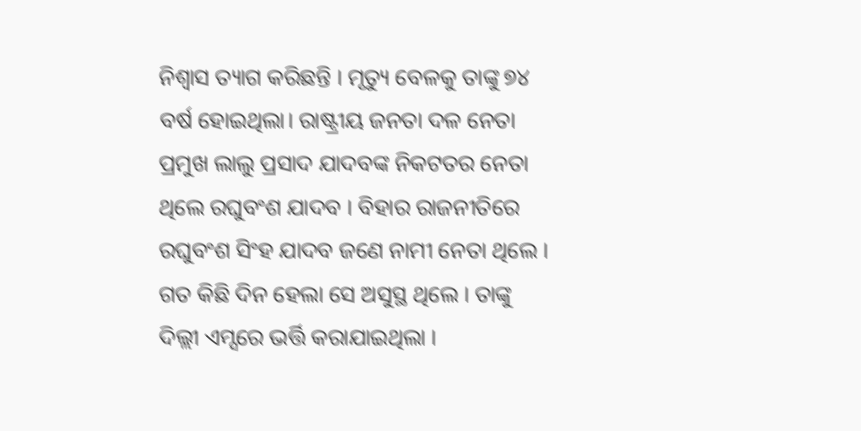ନିଶ୍ୱାସ ତ୍ୟାଗ କରିଛନ୍ତି । ମୃତ୍ୟୁ ବେଳକୁ ତାଙ୍କୁ ୭୪ ବର୍ଷ ହୋଇଥିଲା। ରାଷ୍ଟ୍ରୀୟ ଜନତା ଦଳ ନେତା ପ୍ରମୁଖ ଲାଲୁ ପ୍ରସାଦ ଯାଦବଙ୍କ ନିକଟତର ନେତା ଥିଲେ ରଘୁବଂଶ ଯାଦବ । ବିହାର ରାଜନୀତିରେ ରଘୁବଂଶ ସିଂହ ଯାଦବ ଜଣେ ନାମୀ ନେତା ଥିଲେ । ଗତ କିଛି ଦିନ ହେଲା ସେ ଅସୁସ୍ଥ ଥିଲେ । ତାଙ୍କୁ ଦିଲ୍ଲୀ ଏମ୍ସରେ ଭର୍ତ୍ତି କରାଯାଇଥିଲା ।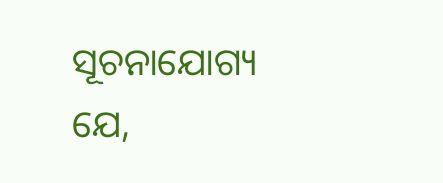ସୂଚନାଯୋଗ୍ୟ ଯେ,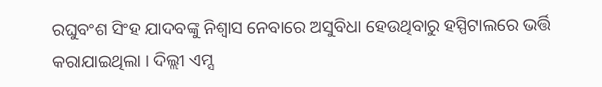ରଘୁବଂଶ ସିଂହ ଯାଦବଙ୍କୁ ନିଶ୍ୱାସ ନେବାରେ ଅସୁବିଧା ହେଉଥିବାରୁ ହସ୍ପିଟାଲରେ ଭର୍ତ୍ତି କରାଯାଇଥିଲା । ଦିଲ୍ଲୀ ଏମ୍ସ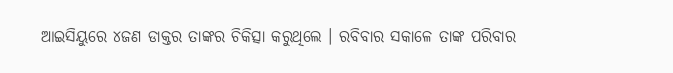ଆଇସିୟୁରେ ୪ଜଣ ଡାକ୍ତର ତାଙ୍କର ଚିକିତ୍ସା କରୁଥିଲେ । ରବିବାର ସକାଳେ ତାଙ୍କ ପରିବାର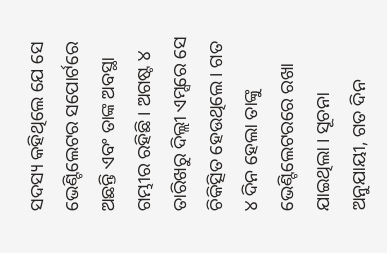ସଦସ୍ୟ କହିଥିଲେ ଯେ ସେ ଭେଣ୍ଟିଲେଟର ସପୋର୍ଟରେ ଅଛନ୍ତି ଏବଂ ତାଙ୍କ ଅବସ୍ଥା ଗମ୍ଭୀର ରହିଛି । ଅଗଷ୍ଟ ୪ ତାରିଖରୁ ଦିଲ୍ଲୀ ଏମ୍ସରେ ସେ ଚିକିତ୍ସିତ ହେଉଥିଲେ । ଗତ ୪ ଦିନ ହେଲା ତାଙ୍କୁ ଭେଣ୍ଟିଲେଟରରେ ରଖା ଯାଇଥିଲା । ସୂଚନା ଅନୁଯାୟୀ, ଗତ ଦିନ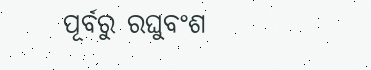ପୂର୍ବରୁ ରଘୁବଂଶ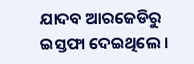ଯାଦବ ଆରଜେଡିରୁ ଇସ୍ତଫା ଦେଇଥିଲେ ।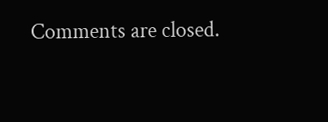Comments are closed.